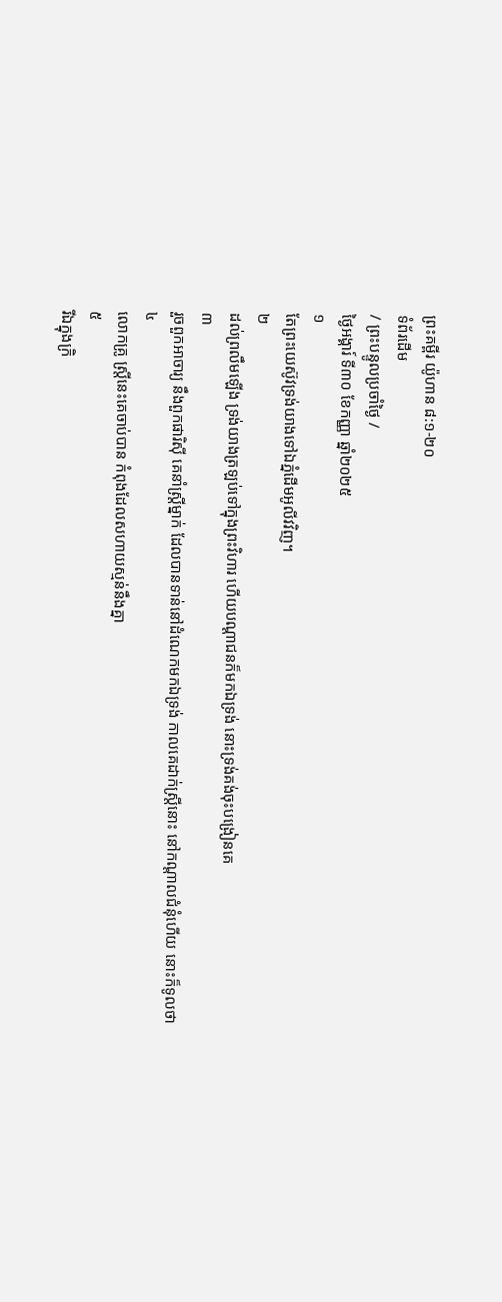ព្រះគម្ពីរ យ៉ូហាន ៨:១-២០
ទំព័រដើម
/ ព្រះបន្ទូលប្រចាំថ្ងៃ /
ថ្ងៃអង្គារ៍ ទី៣០ ខែកញ្ញា ឆ្នាំ២០២៥
១
តែព្រះយេស៊ូវទ្រង់យាងទៅឯភ្នំដើមអូលីវវិញ។
២
ដល់ព្រលឹមឡើង ទ្រង់យាងត្រឡប់ទៅក្នុងព្រះវិហារ ហើយបណ្តាជនក៏មកឯទ្រង់ នោះទ្រង់គង់ចុះបង្រៀនគេ
៣
រួចពួកអាចារ្យ នឹងពួកផារិស៊ី គេនាំស្ត្រីម្នាក់ ដែលបានទាន់នៅដំណេកមកឯទ្រង់ កាលគេដាក់ស្ត្រីនោះ នៅកណ្តាលជំនុំហើយ នោះក៏ទូលថា
៤
លោកគ្រូ ស្ត្រីនេះគេចាប់បាន កំពុងដែលសហាយស្មន់នឹងគ្នា
៥
រីឯក្នុងក្រិ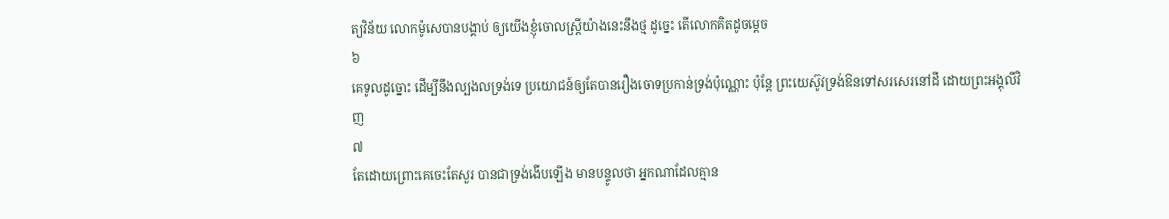ត្យវិន័យ លោកម៉ូសេបានបង្គាប់ ឲ្យយើងខ្ញុំចោលស្ត្រីយ៉ាងនេះនឹងថ្ម ដូច្នេះ តើលោកគិតដូចម្តេច
៦
គេទូលដូច្នោះ ដើម្បីនឹងល្បងលទ្រង់ទេ ប្រយោជន៍ឲ្យតែបានរឿងចោទប្រកាន់ទ្រង់ប៉ុណ្ណោះ ប៉ុន្តែ ព្រះយេស៊ូវទ្រង់ឱនទៅសរសេរនៅដី ដោយព្រះអង្គុលីវិញ
៧
តែដោយព្រោះគេចេះតែសួរ បានជាទ្រង់ងើបឡើង មានបន្ទូលថា អ្នកណាដែលគ្មាន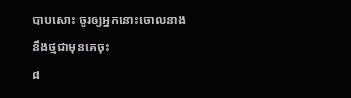បាបសោះ ចូរឲ្យអ្នកនោះចោលនាងនឹងថ្មជាមុនគេចុះ
៨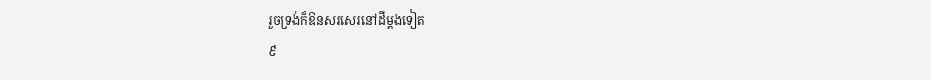រួចទ្រង់ក៏ឱនសរសេរនៅដីម្តងទៀត
៩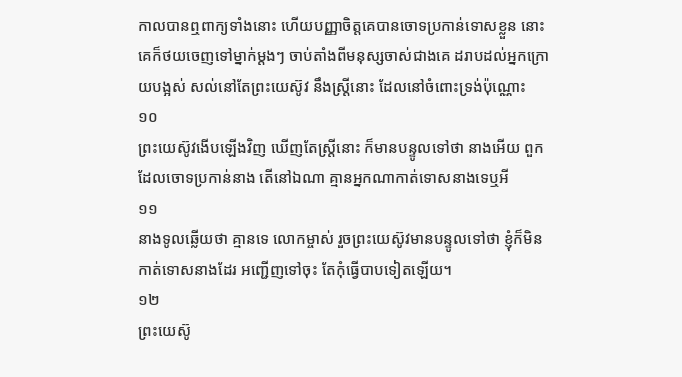កាលបានឮពាក្យទាំងនោះ ហើយបញ្ញាចិត្តគេបានចោទប្រកាន់ទោសខ្លួន នោះគេក៏ថយចេញទៅម្នាក់ម្តងៗ ចាប់តាំងពីមនុស្សចាស់ជាងគេ ដរាបដល់អ្នកក្រោយបង្អស់ សល់នៅតែព្រះយេស៊ូវ នឹងស្ត្រីនោះ ដែលនៅចំពោះទ្រង់ប៉ុណ្ណោះ
១០
ព្រះយេស៊ូវងើបឡើងវិញ ឃើញតែស្ត្រីនោះ ក៏មានបន្ទូលទៅថា នាងអើយ ពួកដែលចោទប្រកាន់នាង តើនៅឯណា គ្មានអ្នកណាកាត់ទោសនាងទេឬអី
១១
នាងទូលឆ្លើយថា គ្មានទេ លោកម្ចាស់ រួចព្រះយេស៊ូវមានបន្ទូលទៅថា ខ្ញុំក៏មិនកាត់ទោសនាងដែរ អញ្ជើញទៅចុះ តែកុំធ្វើបាបទៀតឡើយ។
១២
ព្រះយេស៊ូ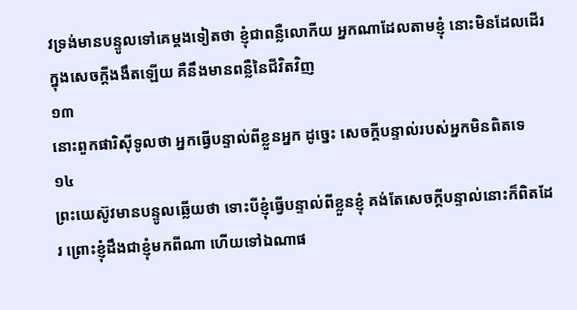វទ្រង់មានបន្ទូលទៅគេម្តងទៀតថា ខ្ញុំជាពន្លឺលោកីយ អ្នកណាដែលតាមខ្ញុំ នោះមិនដែលដើរក្នុងសេចក្ដីងងឹតឡើយ គឺនឹងមានពន្លឺនៃជីវិតវិញ
១៣
នោះពួកផារិស៊ីទូលថា អ្នកធ្វើបន្ទាល់ពីខ្លួនអ្នក ដូច្នេះ សេចក្ដីបន្ទាល់របស់អ្នកមិនពិតទេ
១៤
ព្រះយេស៊ូវមានបន្ទូលឆ្លើយថា ទោះបីខ្ញុំធ្វើបន្ទាល់ពីខ្លួនខ្ញុំ គង់តែសេចក្ដីបន្ទាល់នោះក៏ពិតដែរ ព្រោះខ្ញុំដឹងជាខ្ញុំមកពីណា ហើយទៅឯណាផ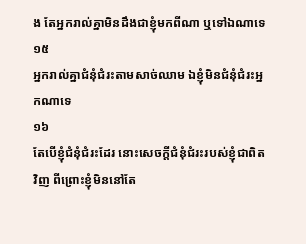ង តែអ្នករាល់គ្នាមិនដឹងជាខ្ញុំមកពីណា ឬទៅឯណាទេ
១៥
អ្នករាល់គ្នាជំនុំជំរះតាមសាច់ឈាម ឯខ្ញុំមិនជំនុំជំរះអ្នកណាទេ
១៦
តែបើខ្ញុំជំនុំជំរះដែរ នោះសេចក្ដីជំនុំជំរះរបស់ខ្ញុំជាពិតវិញ ពីព្រោះខ្ញុំមិននៅតែ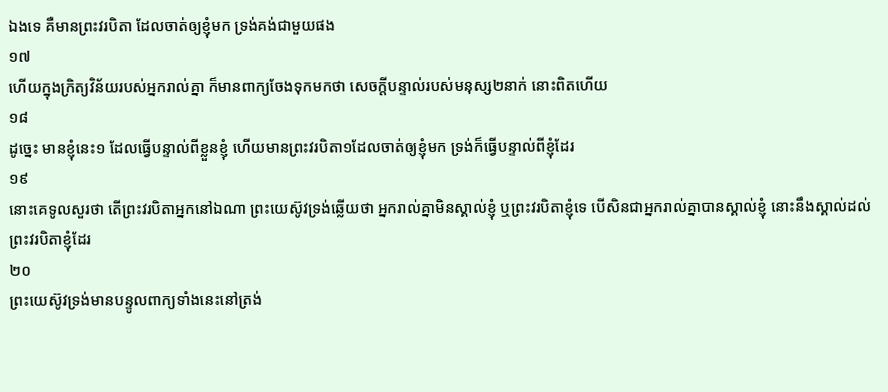ឯងទេ គឺមានព្រះវរបិតា ដែលចាត់ឲ្យខ្ញុំមក ទ្រង់គង់ជាមួយផង
១៧
ហើយក្នុងក្រិត្យវិន័យរបស់អ្នករាល់គ្នា ក៏មានពាក្យចែងទុកមកថា សេចក្ដីបន្ទាល់របស់មនុស្ស២នាក់ នោះពិតហើយ
១៨
ដូច្នេះ មានខ្ញុំនេះ១ ដែលធ្វើបន្ទាល់ពីខ្លួនខ្ញុំ ហើយមានព្រះវរបិតា១ដែលចាត់ឲ្យខ្ញុំមក ទ្រង់ក៏ធ្វើបន្ទាល់ពីខ្ញុំដែរ
១៩
នោះគេទូលសួរថា តើព្រះវរបិតាអ្នកនៅឯណា ព្រះយេស៊ូវទ្រង់ឆ្លើយថា អ្នករាល់គ្នាមិនស្គាល់ខ្ញុំ ឬព្រះវរបិតាខ្ញុំទេ បើសិនជាអ្នករាល់គ្នាបានស្គាល់ខ្ញុំ នោះនឹងស្គាល់ដល់ព្រះវរបិតាខ្ញុំដែរ
២០
ព្រះយេស៊ូវទ្រង់មានបន្ទូលពាក្យទាំងនេះនៅត្រង់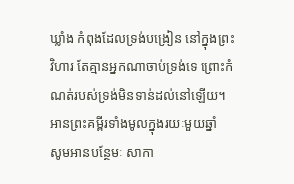ឃ្លាំង កំពុងដែលទ្រង់បង្រៀន នៅក្នុងព្រះវិហារ តែគ្មានអ្នកណាចាប់ទ្រង់ទេ ព្រោះកំណត់របស់ទ្រង់មិនទាន់ដល់នៅឡើយ។
អានព្រះគម្ពីរទាំងមូលក្នុងរយៈមួយឆ្នាំ
សូមអានបន្ថែមៈ សាកា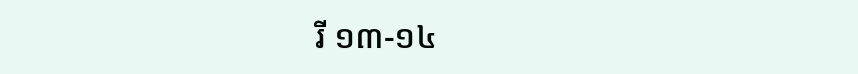រី ១៣-១៤